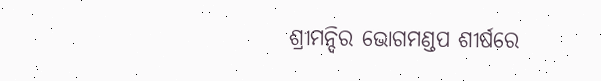ଶ୍ରୀମନ୍ଦିର ଭୋଗମଣ୍ଡପ ଶୀର୍ଷରେ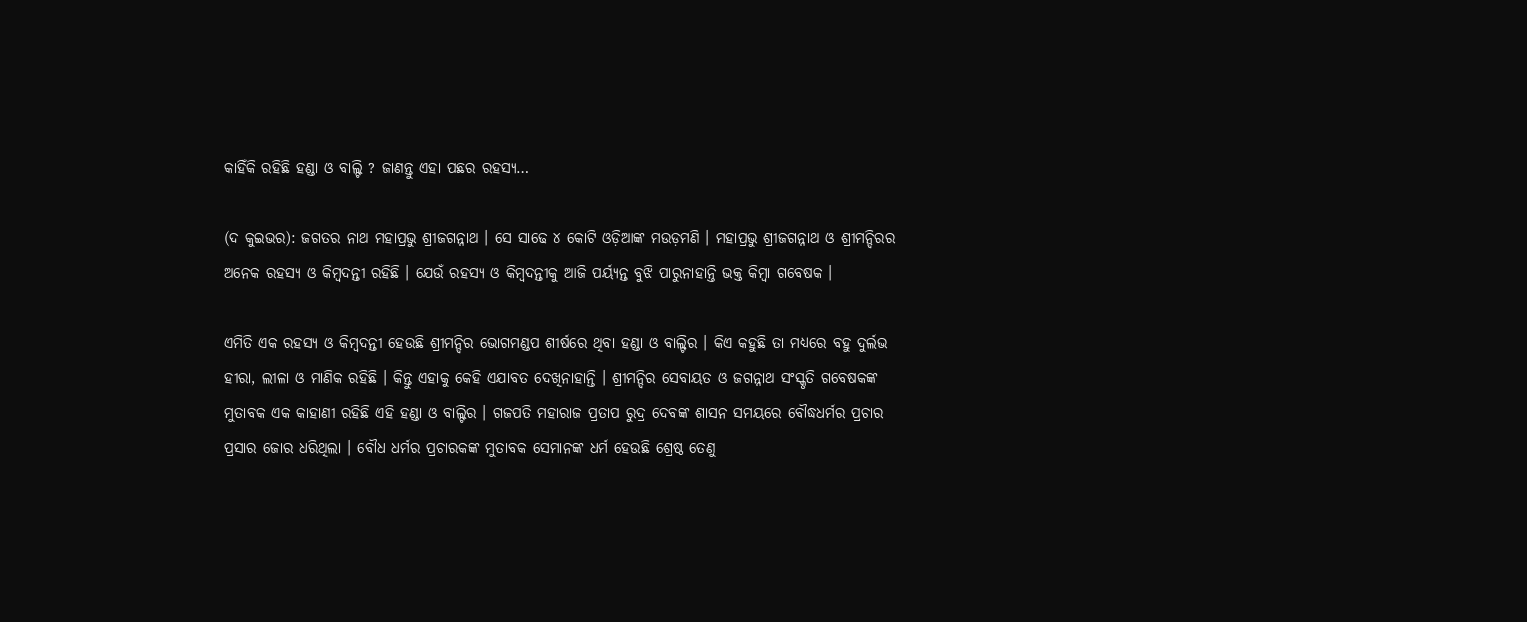କାହିଁକି ରହିଛି ହଣ୍ଡା ଓ ବାଲ୍ଟି ? ଜାଣନ୍ତୁ ଏହା ପଛର ରହସ୍ୟ…

(ଦ କୁଇଭର): ଜଗତର ନାଥ ମହାପ୍ରଭୁ ଶ୍ରୀଜଗନ୍ନାଥ । ସେ ସାଢେ ୪ କୋଟି ଓଡ଼ିଆଙ୍କ ମଉଡ଼ମଣି । ମହାପ୍ରଭୁ ଶ୍ରୀଜଗନ୍ନାଥ ଓ ଶ୍ରୀମନ୍ଦିରର ଅନେକ ରହସ୍ୟ ଓ କିମ୍ବଦନ୍ତୀ ରହିଛି । ଯେଉଁ ରହସ୍ୟ ଓ କିମ୍ବଦନ୍ତୀକୁ ଆଜି ପର୍ୟ୍ୟନ୍ତ ବୁଝି ପାରୁନାହାନ୍ତି ଭକ୍ତ କିମ୍ବା ଗବେଷକ ।

ଏମିତି ଏକ ରହସ୍ୟ ଓ କିମ୍ବଦନ୍ତୀ ହେଉଛି ଶ୍ରୀମନ୍ଦିର ଭୋଗମଣ୍ଡପ ଶୀର୍ଷରେ ଥିବା ହଣ୍ଡା ଓ ବାଲ୍ଟିର । କିଏ କହୁଛି ତା ମଧ୍ୟରେ ବହୁ ଦୁର୍ଲଭ ହୀରା, ଲୀଳା ଓ ମାଣିକ ରହିଛି । କିନ୍ତୁ ଏହାକୁ କେହି ଏଯାବତ ଦେଖିନାହାନ୍ତି । ଶ୍ରୀମନ୍ଦିର ସେବାୟତ ଓ ଜଗନ୍ନାଥ ସଂସ୍କୃତି ଗବେଷକଙ୍କ ମୁତାବକ ଏକ କାହାଣୀ ରହିଛି ଏହି ହଣ୍ଡା ଓ ବାଲ୍ଟିର । ଗଜପତି ମହାରାଜ ପ୍ରତାପ ରୁଦ୍ର ଦେବଙ୍କ ଶାସନ ସମୟରେ ବୌଦ୍ଧଧର୍ମର ପ୍ରଚାର ପ୍ରସାର ଜୋର ଧରିଥିଲା । ବୌଧ ଧର୍ମର ପ୍ରଚାରକଙ୍କ ମୁତାବକ ସେମାନଙ୍କ ଧର୍ମ ହେଉଛି ଶ୍ରେଷ୍ଠ ତେଣୁ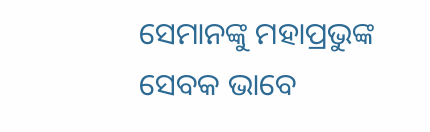ସେମାନଙ୍କୁ ମହାପ୍ରଭୁଙ୍କ ସେବକ ଭାବେ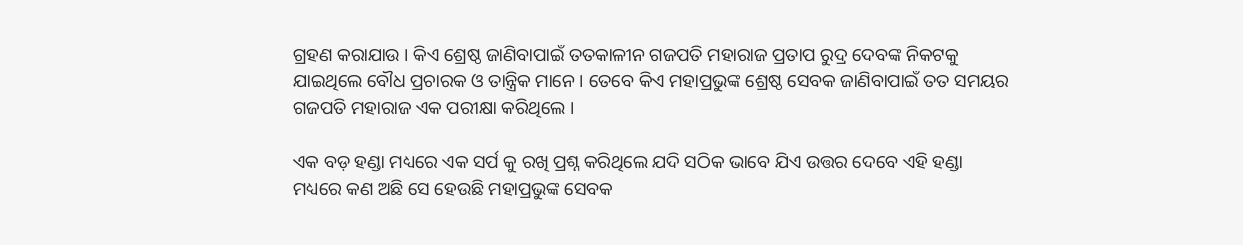ଗ୍ରହଣ କରାଯାଉ । କିଏ ଶ୍ରେଷ୍ଠ ଜାଣିବାପାଇଁ ତତକାଳୀନ ଗଜପତି ମହାରାଜ ପ୍ରତାପ ରୁଦ୍ର ଦେବଙ୍କ ନିକଟକୁ ଯାଇଥିଲେ ବୌଧ ପ୍ରଚାରକ ଓ ତାନ୍ତ୍ରିକ ମାନେ । ତେବେ କିଏ ମହାପ୍ରଭୁଙ୍କ ଶ୍ରେଷ୍ଠ ସେବକ ଜାଣିବାପାଇଁ ତତ ସମୟର ଗଜପତି ମହାରାଜ ଏକ ପରୀକ୍ଷା କରିଥିଲେ ।

ଏକ ବଡ଼ ହଣ୍ଡା ମଧ୍ୟରେ ଏକ ସର୍ପ କୁ ରଖି ପ୍ରଶ୍ନ କରିଥିଲେ ଯଦି ସଠିକ ଭାବେ ଯିଏ ଉତ୍ତର ଦେବେ ଏହି ହଣ୍ଡା ମଧ୍ୟରେ କଣ ଅଛି ସେ ହେଉଛି ମହାପ୍ରଭୁଙ୍କ ସେବକ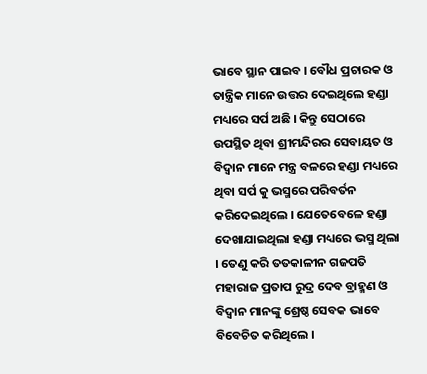ଭାବେ ସ୍ଥାନ ପାଇବ । ବୌଧ ପ୍ରଚାରକ ଓ ତାନ୍ତ୍ରିକ ମାନେ ଉତ୍ତର ଦେଇଥିଲେ ହଣ୍ଡା ମଧ୍ୟରେ ସର୍ପ ଅଛି । କିନ୍ତୁ ସେଠାରେ ଉପସ୍ଥିତ ଥିବା ଶ୍ରୀମନ୍ଦିରର ସେବାୟତ ଓ ବିଦ୍ୱାନ ମାନେ ମନ୍ତ୍ର ବଳରେ ହଣ୍ଡା ମଧ୍ୟରେ ଥିବା ସର୍ପ କୁ ଭସ୍ମରେ ପରିବର୍ତନ କରିଦେଇଥିଲେ । ଯେତେବେଳେ ହଣ୍ଡା ଦେଖାଯାଇଥିଲା ହଣ୍ଡା ମଧ୍ୟରେ ଭସ୍ମ ଥିଲା । ତେଣୁ କରି ତତକାଳୀନ ଗଜପତି ମହାରାଜ ପ୍ରତାପ ରୁଦ୍ର ଦେବ ବ୍ରାହ୍ମଣ ଓ ବିଦ୍ୱାନ ମାନଙ୍କୁ ଶ୍ରେଷ୍ଠ ସେବକ ଭାବେ ବିବେଚିତ କରିଥିଲେ ।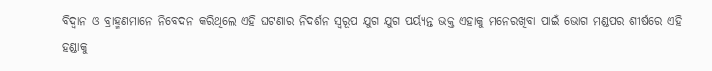ବିଦ୍ୱାନ ଓ ବ୍ରାହ୍ମଣମାନେ ନିବେଦନ କରିଥିଲେ ଏହି ଘଟଣାର ନିଦର୍ଶନ ସ୍ୱରୂପ ଯୁଗ ଯୁଗ ପର୍ୟ୍ୟନ୍ତ ଭକ୍ତ ଏହାକୁ ମନେରଖିବା ପାଇଁ ଭୋଗ ମଣ୍ଡପର ଶୀର୍ଷରେ ଏହି ହଣ୍ଡାକୁ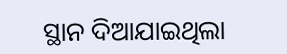ସ୍ଥାନ ଦିଆଯାଇଥିଲା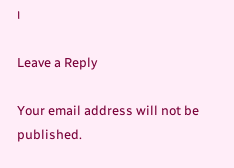।

Leave a Reply

Your email address will not be published.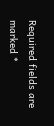Required fields are marked *